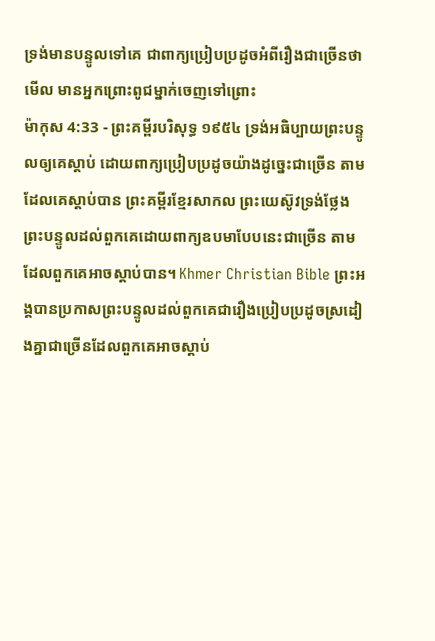ទ្រង់មានបន្ទូលទៅគេ ជាពាក្យប្រៀបប្រដូចអំពីរឿងជាច្រើនថា មើល មានអ្នកព្រោះពូជម្នាក់ចេញទៅព្រោះ
ម៉ាកុស 4:33 - ព្រះគម្ពីរបរិសុទ្ធ ១៩៥៤ ទ្រង់អធិប្បាយព្រះបន្ទូលឲ្យគេស្តាប់ ដោយពាក្យប្រៀបប្រដូចយ៉ាងដូច្នេះជាច្រើន តាមដែលគេស្តាប់បាន ព្រះគម្ពីរខ្មែរសាកល ព្រះយេស៊ូវទ្រង់ថ្លែងព្រះបន្ទូលដល់ពួកគេដោយពាក្យឧបមាបែបនេះជាច្រើន តាមដែលពួកគេអាចស្ដាប់បាន។ Khmer Christian Bible ព្រះអង្គបានប្រកាសព្រះបន្ទូលដល់ពួកគេជារឿងប្រៀបប្រដូចស្រដៀងគ្នាជាច្រើនដែលពួកគេអាចស្ដាប់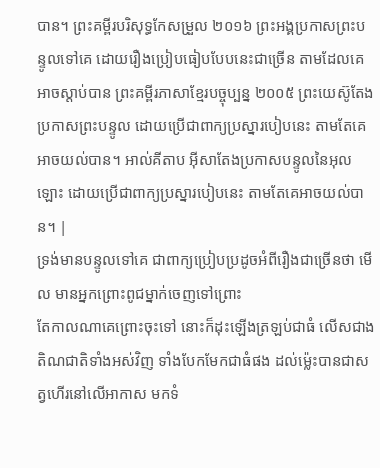បាន។ ព្រះគម្ពីរបរិសុទ្ធកែសម្រួល ២០១៦ ព្រះអង្គប្រកាសព្រះបន្ទូលទៅគេ ដោយរឿងប្រៀបធៀបបែបនេះជាច្រើន តាមដែលគេអាចស្តាប់បាន ព្រះគម្ពីរភាសាខ្មែរបច្ចុប្បន្ន ២០០៥ ព្រះយេស៊ូតែងប្រកាសព្រះបន្ទូល ដោយប្រើជាពាក្យប្រស្នារបៀបនេះ តាមតែគេអាចយល់បាន។ អាល់គីតាប អ៊ីសាតែងប្រកាសបន្ទូលនៃអុលឡោះ ដោយប្រើជាពាក្យប្រស្នារបៀបនេះ តាមតែគេអាចយល់បាន។ |
ទ្រង់មានបន្ទូលទៅគេ ជាពាក្យប្រៀបប្រដូចអំពីរឿងជាច្រើនថា មើល មានអ្នកព្រោះពូជម្នាក់ចេញទៅព្រោះ
តែកាលណាគេព្រោះចុះទៅ នោះក៏ដុះឡើងត្រឡប់ជាធំ លើសជាងតិណជាតិទាំងអស់វិញ ទាំងបែកមែកជាធំផង ដល់ម៉្លេះបានជាសត្វហើរនៅលើអាកាស មកទំ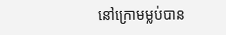នៅក្រោមម្លប់បាន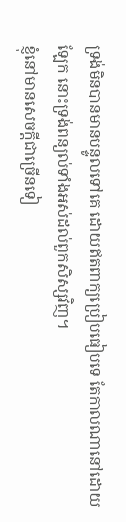ទ្រង់មិនបានមានបន្ទូលទៅគេ ដោយឥតពាក្យប្រៀបធៀបទេ តែកាលណានៅដោយឡែក នោះទ្រង់ពន្យល់ទាំងអស់ដល់ពួកសិស្សវិញ។
ខ្ញុំនៅមានសេចក្ដីជាច្រើនទៀ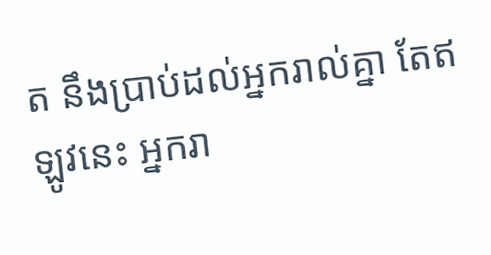ត នឹងប្រាប់ដល់អ្នករាល់គ្នា តែឥឡូវនេះ អ្នករា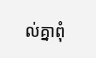ល់គ្នាពុំ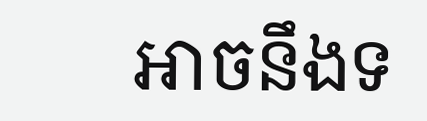អាចនឹងទ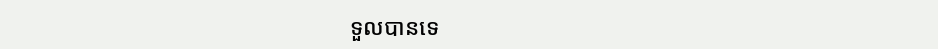ទួលបានទេ